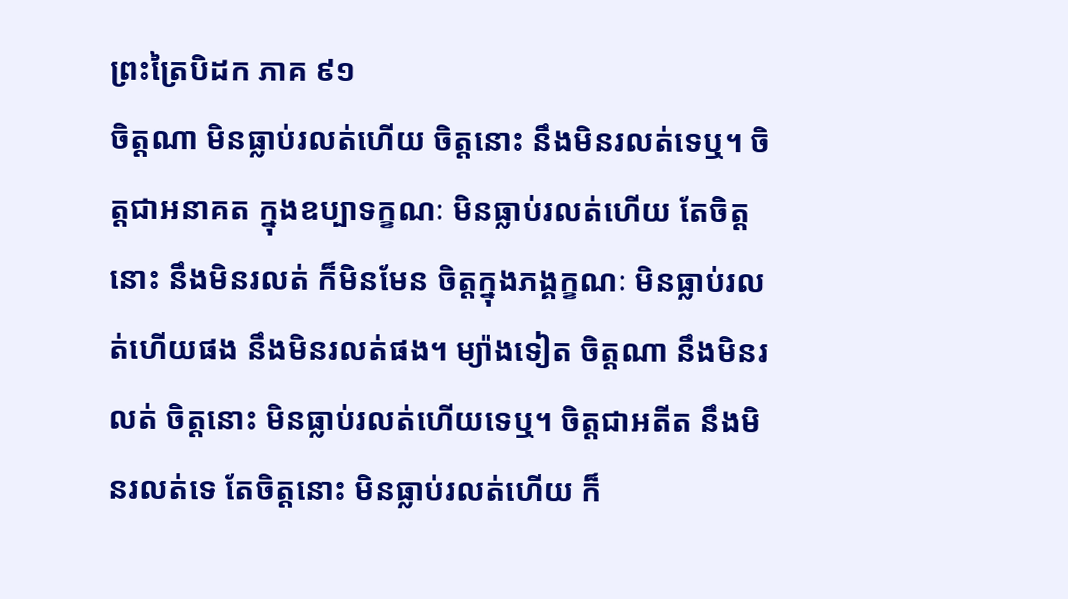ព្រះត្រៃបិដក ភាគ ៩១
ចិត្តណា មិនធ្លាប់រលត់ហើយ ចិត្តនោះ នឹងមិនរលត់ទេឬ។ ចិត្តជាអនាគត ក្នុងឧប្បាទក្ខណៈ មិនធ្លាប់រលត់ហើយ តែចិត្តនោះ នឹងមិនរលត់ ក៏មិនមែន ចិត្តក្នុងភង្គក្ខណៈ មិនធ្លាប់រលត់ហើយផង នឹងមិនរលត់ផង។ ម្យ៉ាងទៀត ចិត្តណា នឹងមិនរលត់ ចិត្តនោះ មិនធ្លាប់រលត់ហើយទេឬ។ ចិត្តជាអតីត នឹងមិនរលត់ទេ តែចិត្តនោះ មិនធ្លាប់រលត់ហើយ ក៏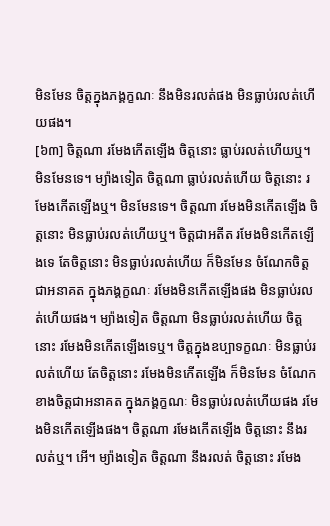មិនមែន ចិត្តក្នុងភង្គក្ខណៈ នឹងមិនរលត់ផង មិនធ្លាប់រលត់ហើយផង។
[៦៣] ចិត្តណា រមែងកើតឡើង ចិត្តនោះ ធ្លាប់រលត់ហើយឬ។ មិនមែនទេ។ ម្យ៉ាងទៀត ចិត្តណា ធ្លាប់រលត់ហើយ ចិត្តនោះ រមែងកើតឡើងឬ។ មិនមែនទេ។ ចិត្តណា រមែងមិនកើតឡើង ចិត្តនោះ មិនធ្លាប់រលត់ហើយឬ។ ចិត្តជាអតីត រមែងមិនកើតឡើងទេ តែចិត្តនោះ មិនធ្លាប់រលត់ហើយ ក៏មិនមែន ចំណែកចិត្តជាអនាគត ក្នុងភង្គក្ខណៈ រមែងមិនកើតឡើងផង មិនធ្លាប់រលត់ហើយផង។ ម្យ៉ាងទៀត ចិត្តណា មិនធ្លាប់រលត់ហើយ ចិត្តនោះ រមែងមិនកើតឡើងទេឬ។ ចិត្តក្នុងឧប្បាទក្ខណៈ មិនធ្លាប់រលត់ហើយ តែចិត្តនោះ រមែងមិនកើតឡើង ក៏មិនមែន ចំណែកខាងចិត្តជាអនាគត ក្នុងភង្គក្ខណៈ មិនធ្លាប់រលត់ហើយផង រមែងមិនកើតឡើងផង។ ចិត្តណា រមែងកើតឡើង ចិត្តនោះ នឹងរលត់ឬ។ អើ។ ម្យ៉ាងទៀត ចិត្តណា នឹងរលត់ ចិត្តនោះ រមែង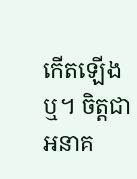កើតឡើងឬ។ ចិត្តជាអនាគ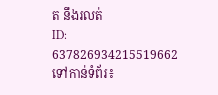ត នឹងរលត់
ID: 637826934215519662
ទៅកាន់ទំព័រ៖